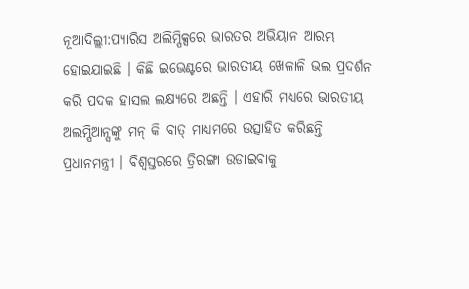ନୂଆଦିଲ୍ଲୀ:ପ୍ୟାରିସ ଅଲିମ୍ପିକ୍ସରେ ଭାରତର ଅଭିୟାନ ଆରମ୍ଭ ହୋଇଯାଇଛି । କିଛି ଇଭେଣ୍ଟରେ ଭାରତୀୟ ଖେଳାଳି ଭଲ ପ୍ରଦର୍ଶନ କରି ପଦକ ହାସଲ ଲକ୍ଷ୍ୟରେ ଅଛନ୍ତି । ଏହାରି ମଧ୍ୟରେ ଭାରତୀୟ ଅଲମ୍ପିଆନ୍ସଙ୍କୁ ମନ୍ କି ବାତ୍ ମାଧ୍ୟମରେ ଉତ୍ସାହିତ କରିଛନ୍ତି ପ୍ରଧାନମନ୍ତ୍ରୀ । ବିଶ୍ବସ୍ତରରେ ତ୍ରିରଙ୍ଗା ଉଡାଇବାକୁ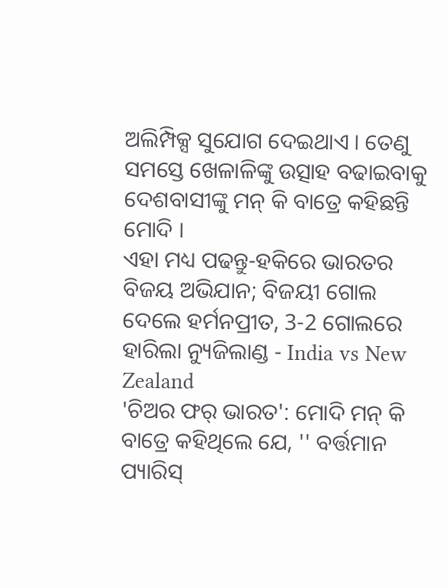ଅଲିମ୍ପିକ୍ସ ସୁଯୋଗ ଦେଇଥାଏ । ତେଣୁ ସମସ୍ତେ ଖେଳାଳିଙ୍କୁ ଉତ୍ସାହ ବଢାଇବାକୁ ଦେଶବାସୀଙ୍କୁ ମନ୍ କି ବାତ୍ରେ କହିଛନ୍ତି ମୋଦି ।
ଏହା ମଧ୍ୟ ପଢନ୍ତୁ-ହକିରେ ଭାରତର ବିଜୟ ଅଭିଯାନ; ବିଜୟୀ ଗୋଲ ଦେଲେ ହର୍ମନପ୍ରୀତ, 3-2 ଗୋଲରେ ହାରିଲା ନ୍ୟୁଜିଲାଣ୍ଡ - India vs New Zealand
'ଚିଅର ଫର୍ ଭାରତ': ମୋଦି ମନ୍ କି ବାତ୍ରେ କହିଥିଲେ ଯେ, '' ବର୍ତ୍ତମାନ ପ୍ୟାରିସ୍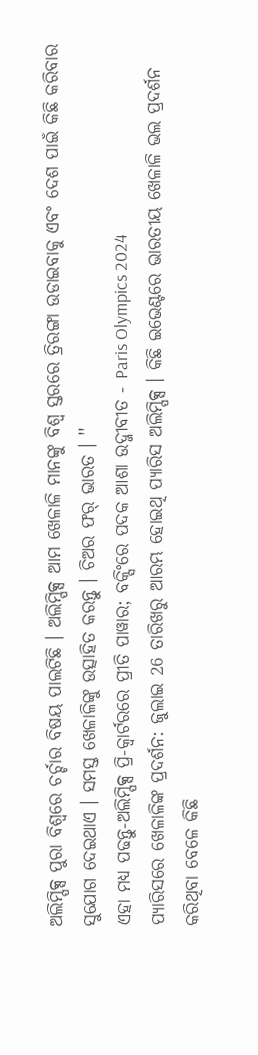ଅଲିମ୍ପିକ୍ସ ପୁରା ବିଶ୍ୱରେ ଚର୍ଚ୍ଚାର ବିଷୟ ପାଲଟିଛି । ଅଲିମ୍ପିକ୍ସ ଆମ ଖେଳାଳି ମାନଙ୍କୁ ବିଶ୍ୱ ସ୍ତରରେ ତ୍ରିରଙ୍ଗା ଉଡାଇବାକୁ ଏବଂ ଦେଶ ପାଇଁ କିଛି କରିବାର ସୁଯୋଗ ଦେଇଥାଏ । ସମସ୍ତ ଖେଳାଳିଙ୍କୁ ଉତ୍ସାହିତ କରନ୍ତୁ । ଚିଅର ଫର୍ ଭାରତ । ''
ଏହା ମଧ୍ୟ ପଢନ୍ତୁ-ଅଲିମ୍ପିକ୍ସ ପ୍ରି-କ୍ବାର୍ଟରରେ ପ୍ରୀତି ପାୱାର; ବକ୍ସିଂରେ ପଦକ ଆଶା ଉଦ୍ଜୀବୀତ - Paris Olympics 2024
ପ୍ୟାରିସରେ ଖେଳାଳିଙ୍କ ପ୍ରଦର୍ଶନ: ଜୁଲାଇ 26 ତାରିଖରୁ ଆରମ୍ଭ ହୋଇଥି ପ୍ୟାରିସ ଅଲିମ୍ପିକ୍ସ । କିଛି ଇଭେଣ୍ଟରେ ଭାରତୀୟ ଖେଳାଳି ଭଲ ପ୍ରଦର୍ଶନ କରିଥିବା ବେଳେ କିଛି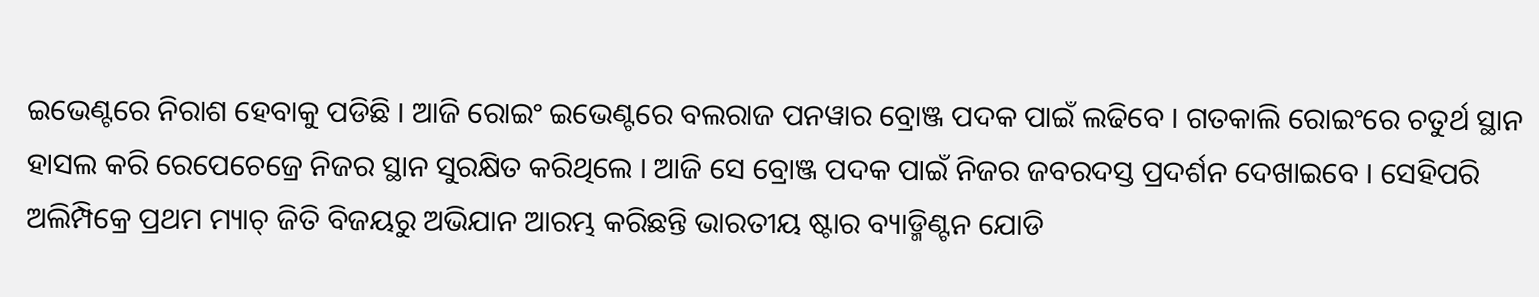ଇଭେଣ୍ଟରେ ନିରାଶ ହେବାକୁ ପଡିଛି । ଆଜି ରୋଇଂ ଇଭେଣ୍ଟରେ ବଲରାଜ ପନୱାର ବ୍ରୋଞ୍ଜ ପଦକ ପାଇଁ ଲଢିବେ । ଗତକାଲି ରୋଇଂରେ ଚତୁର୍ଥ ସ୍ଥାନ ହାସଲ କରି ରେପେଚେଜ୍ରେ ନିଜର ସ୍ଥାନ ସୁରକ୍ଷିତ କରିଥିଲେ । ଆଜି ସେ ବ୍ରୋଞ୍ଜ ପଦକ ପାଇଁ ନିଜର ଜବରଦସ୍ତ ପ୍ରଦର୍ଶନ ଦେଖାଇବେ । ସେହିପରି ଅଲିମ୍ପିକ୍ରେ ପ୍ରଥମ ମ୍ୟାଚ୍ ଜିତି ବିଜୟରୁ ଅଭିଯାନ ଆରମ୍ଭ କରିଛନ୍ତି ଭାରତୀୟ ଷ୍ଟାର ବ୍ୟାଡ୍ମିଣ୍ଟନ ଯୋଡି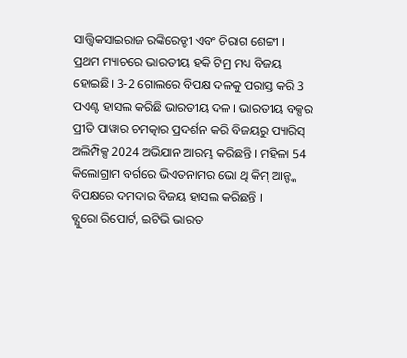ସାତ୍ତ୍ବିକସାଇରାଜ ରଙ୍କିରେଡ୍ଡୀ ଏବଂ ଚିରାଗ ଶେଟ୍ଟୀ । ପ୍ରଥମ ମ୍ୟାଚରେ ଭାରତୀୟ ହକି ଟିମ୍ର ମଧ୍ୟ ବିଜୟ ହୋଇଛି। 3-2 ଗୋଲରେ ବିପକ୍ଷ ଦଳକୁ ପରାସ୍ତ କରି 3 ପଏଣ୍ଟ ହାସଲ କରିଛି ଭାରତୀୟ ଦଳ । ଭାରତୀୟ ବକ୍ସର ପ୍ରୀତି ପାୱାର ଚମତ୍କାର ପ୍ରଦର୍ଶନ କରି ବିଜୟରୁ ପ୍ୟାରିସ୍ ଅଲିମ୍ପିକ୍ସ 2024 ଅଭିଯାନ ଆରମ୍ଭ କରିଛନ୍ତି । ମହିଳା 54 କିଲୋଗ୍ରାମ ବର୍ଗରେ ଭିଏତନାମର ଭୋ ଥି କିମ୍ ଆନ୍ଙ୍କ ବିପକ୍ଷରେ ଦମଦାର ବିଜୟ ହାସଲ କରିଛନ୍ତି ।
ବ୍ଯୁରୋ ରିପୋର୍ଟ, ଇଟିଭି ଭାରତ